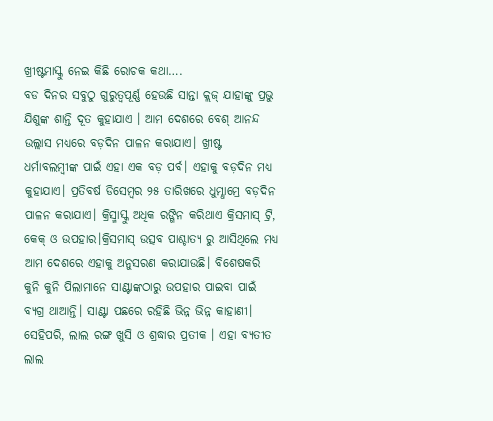ଖ୍ରୀଷ୍ଟମାସ୍କୁ ନେଇ କିଛି ରୋଚକ କଥା….
ବଡ ଦିନର ସବୁଠୁ ଗୁରୁତ୍ୱପୂର୍ଣ୍ଣ ହେଉଛି ସାନ୍ତା କ୍ଲଜ୍ ଯାହାଙ୍କୁ ପ୍ରଭୁ ଯିଶୁଙ୍କ ଶାନ୍ତି ଦୂତ କୁହାଯାଏ । ଆମ ଦେଶରେ ବେଶ୍ ଆନନ୍ଦ ଉଲ୍ଲାସ ମଧ୍ୟରେ ବଡ଼ଦିନ ପାଳନ କରାଯାଏ। ଖ୍ରୀଷ୍ଟ ଧର୍ମାବଲମ୍ବୀଙ୍କ ପାଇଁ ଏହା ଏକ ବଡ଼ ପର୍ବ। ଏହାକୁ ବଡ଼ଦିନ ମଧ୍ୟ କୁହାଯାଏ। ପ୍ରତିବର୍ଷ ଡିସେମ୍ବର ୨୫ ତାରିଖରେ ଧୁମ୍ଧାମ୍ରେ ବଡ଼ଦିନ ପାଳନ କରାଯାଏ। କ୍ରିସ୍ମାସ୍କୁ ଅଧିକ ରଙ୍ଗିନ କରିଥାଏ କ୍ରିସମାସ୍ ଟ୍ରି, କେକ୍ ଓ ଉପହାର।କ୍ରିସମାସ୍ ଉତ୍ସବ ପାଶ୍ଚାତ୍ୟ ରୁ ଆସିଥିଲେ ମଧ୍ୟ ଆମ ଦେଶରେ ଏହାକୁ ଅନୁସରଣ କରାଯାଉଛି। ବିଶେଷକରି କୁନି କୁନି ପିଲାମାନେ ସାଣ୍ଟାଙ୍କଠାରୁ ଉପହାର ପାଇବା ପାଇଁ ବ୍ୟଗ୍ର ଥାଆନ୍ତି। ସାଣ୍ଟା ପଛରେ ରହିଛି ଭିନ୍ନ ଭିନ୍ନ କାହାଣୀ। ସେହିପରି, ଲାଲ ରଙ୍ଗ ଖୁସି ଓ ଶ୍ରଦ୍ଧାର ପ୍ରତୀକ । ଏହା ବ୍ୟତୀତ ଲାଲ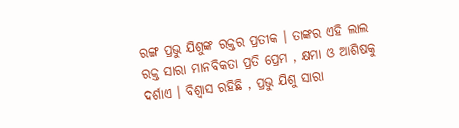ରଙ୍ଗ ପ୍ରଭୁ ଯିଶୁଙ୍କ ରକ୍ତର ପ୍ରତୀକ । ତାଙ୍କର ଏହି ଲାଲ ରକ୍ତ ସାରା ମାନବିକତା ପ୍ରତି ପ୍ରେମ , କ୍ଷମା ଓ ଆଶିଷକୁ ଦର୍ଶାଏ । ବିଶ୍ୱାସ ରହିଛି , ପ୍ରଭୁ ଯିଶୁ ସାରା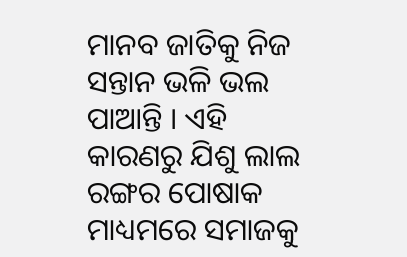ମାନବ ଜାତିକୁ ନିଜ ସନ୍ତାନ ଭଳି ଭଲ ପାଆନ୍ତି । ଏହି କାରଣରୁ ଯିଶୁ ଲାଲ ରଙ୍ଗର ପୋଷାକ ମାଧ୍ୟମରେ ସମାଜକୁ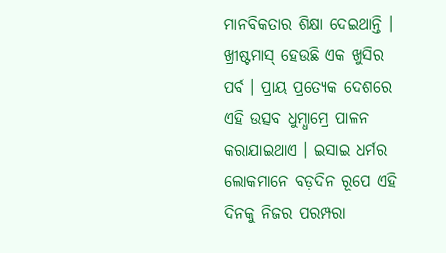ମାନବିକତାର ଶିକ୍ଷା ଦେଇଥାନ୍ତି ।
ଖ୍ରୀଷ୍ଟମାସ୍ ହେଉଛି ଏକ ଖୁସିର ପର୍ବ । ପ୍ରାୟ ପ୍ରତ୍ୟେକ ଦେଶରେ ଏହି ଉତ୍ସବ ଧୁମ୍ଧାମ୍ରେ ପାଳନ କରାଯାଇଥାଏ । ଇସାଇ ଧର୍ମର ଲୋକମାନେ ବଡ଼ଦିନ ରୂପେ ଏହି ଦିନକୁ ନିଜର ପରମ୍ପରା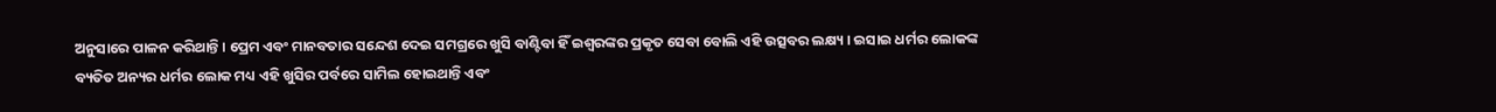ଅନୁସାରେ ପାଳନ କରିଥାନ୍ତି । ପ୍ରେମ ଏବଂ ମାନବତାର ସନ୍ଦେଶ ଦେଇ ସମଗ୍ରରେ ଖୁସି ବାଣ୍ଟିବା ହିଁ ଇଶ୍ୱରଙ୍କର ପ୍ରକୃତ ସେବା ବୋଲି ଏହି ଉତ୍ସବର ଲକ୍ଷ୍ୟ । ଇସାଇ ଧର୍ମର ଲୋକଙ୍କ ବ୍ୟତିତ ଅନ୍ୟର ଧର୍ମର ଲୋକ ମଧ୍ୟ ଏହି ଖୁସିର ପର୍ବରେ ସାମିଲ ହୋଇଥାନ୍ତି ଏବଂ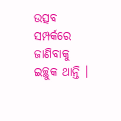ଉତ୍ସବ ସମ୍ପର୍କରେ ଜାଣିବାକୁ ଇଚ୍ଛୁକ ଥାନ୍ତି ।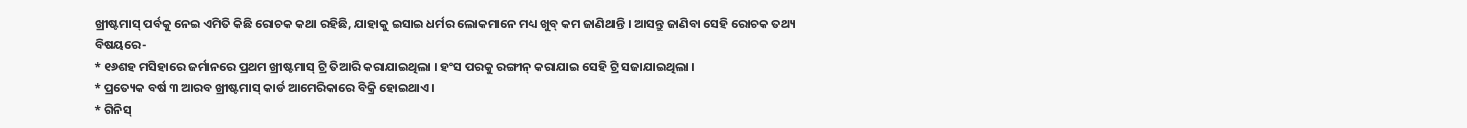ଖ୍ରୀଷ୍ଟମାସ୍ ପର୍ବକୁ ନେଇ ଏମିତି କିଛି ରୋଚକ କଥା ରହିଛି, ଯାହାକୁ ଇସାଇ ଧର୍ମର ଲୋକମାନେ ମଧ୍ୟ ଖୁବ୍ କମ ଜାଣିଥାନ୍ତି । ଆସନ୍ତୁ ଜାଣିବା ସେହି ରୋଚକ ତଥ୍ୟ ବିଷୟରେ-
* ୧୬ଶହ ମସିହାରେ ଜର୍ମାନରେ ପ୍ରଥମ ଖ୍ରୀଷ୍ଟମାସ୍ ଟ୍ରି ତିଆରି କରାଯାଇଥିଲା । ହଂସ ପରକୁ ରଙ୍ଗୀନ୍ କରାଯାଇ ସେହି ଟ୍ରି ସଜାଯାଇଥିଲା ।
* ପ୍ରତ୍ୟେକ ବର୍ଷ ୩ ଆରବ ଖ୍ରୀଷ୍ଟମାସ୍ କାର୍ଡ ଆମେରିକାରେ ବିକ୍ରି ହୋଇଥାଏ ।
* ଗିନିସ୍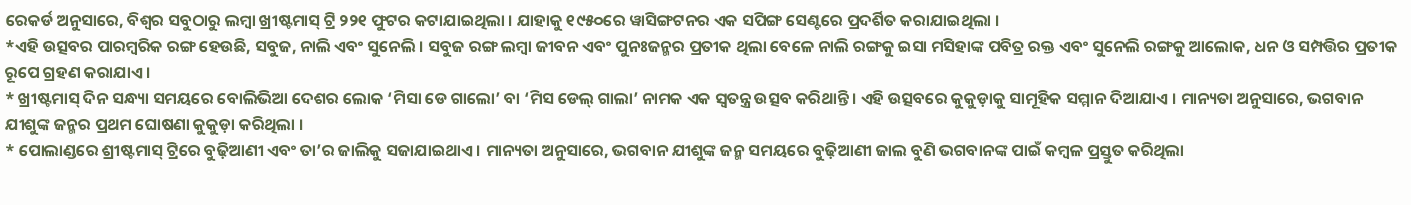ରେକର୍ଡ ଅନୁସାରେ, ବିଶ୍ୱର ସବୁଠାରୁ ଲମ୍ବା ଖ୍ରୀଷ୍ଟମାସ୍ ଟ୍ରି ୨୨୧ ଫୁଟର କଟାଯାଇଥିଲା । ଯାହାକୁ ୧୯୫୦ରେ ୱାସିଙ୍ଗଟନର ଏକ ସପିଙ୍ଗ ସେଣ୍ଟରେ ପ୍ରଦର୍ଶିତ କରାଯାଇଥିଲା ।
*ଏହି ଉତ୍ସବର ପାରମ୍ବରିକ ରଙ୍ଗ ହେଉଛି, ସବୁଜ, ନାଲି ଏବଂ ସୁନେଲି । ସବୁଜ ରଙ୍ଗ ଲମ୍ବା ଜୀବନ ଏବଂ ପୁନଃଜନ୍ମର ପ୍ରତୀକ ଥିଲା ବେଳେ ନାଲି ରଙ୍ଗକୁ ଇସା ମସିହାଙ୍କ ପବିତ୍ର ରକ୍ତ ଏବଂ ସୁନେଲି ରଙ୍ଗକୁ ଆଲୋକ, ଧନ ଓ ସମ୍ପତ୍ତିର ପ୍ରତୀକ ରୂପେ ଗ୍ରହଣ କରାଯାଏ ।
* ଖ୍ରୀଷ୍ଟମାସ୍ ଦିନ ସନ୍ଧ୍ୟା ସମୟରେ ବୋଲିଭିଆ ଦେଶର ଲୋକ ‘ମିସା ଡେ ଗାଲୋ’ ବା ‘ମିସ ଡେଲ୍ ଗାଲା’ ନାମକ ଏକ ସ୍ୱତନ୍ତ୍ର ଉତ୍ସବ କରିଥାନ୍ତି । ଏହି ଉତ୍ସବରେ କୁକୁଡ଼ାକୁ ସାମୂହିକ ସମ୍ମାନ ଦିଆଯାଏ । ମାନ୍ୟତା ଅନୁସାରେ, ଭଗବାନ ଯୀଶୁଙ୍କ ଜନ୍ମର ପ୍ରଥମ ଘୋଷଣା କୁକୁଡ଼ା କରିଥିଲା ।
* ପୋଲାଣ୍ଡରେ ଶ୍ରୀଷ୍ଟମାସ୍ ଟ୍ରିରେ ବୁଢ଼ିଆଣୀ ଏବଂ ତା’ର ଜାଲିକୁ ସଜାଯାଇଥାଏ । ମାନ୍ୟତା ଅନୁସାରେ, ଭଗବାନ ଯୀଶୁଙ୍କ ଜନ୍ମ ସମୟରେ ବୁଢ଼ିଆଣୀ ଜାଲ ବୁଣି ଭଗବାନଙ୍କ ପାଇଁ କମ୍ବଳ ପ୍ରସ୍ତୁତ କରିଥିଲା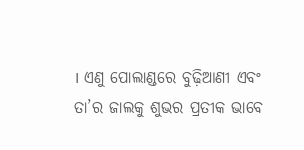। ଏଣୁ ପୋଲାଣ୍ଡରେ ବୁଢ଼ିଆଣୀ ଏବଂ ତା’ର ଜାଲକୁ ଶୁଭର ପ୍ରତୀକ ଭାବେ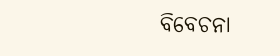ବିବେଚନା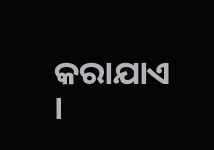କରାଯାଏ ।